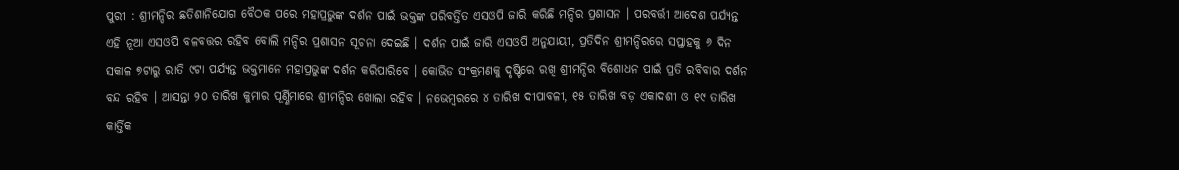ପୁରୀ : ଶ୍ରୀମନ୍ଦିର ଛତିଶାନିଯୋଗ ବୈଠକ ପରେ ମହାପ୍ରଭୁଙ୍କ ଦର୍ଶନ ପାଇଁ ଭକ୍ତଙ୍କ ପରିବର୍ତ୍ତିତ ଏସଓପି ଜାରି କରିଛି ମନ୍ଦିର ପ୍ରଶାସନ । ପରବର୍ତ୍ତୀ ଆଦେଶ ପର୍ଯ୍ୟନ୍ତ ଏହି ନୂଆ ଏସଓପି ବଳବତ୍ତର ରହିବ ବୋଲି ମନ୍ଦିର ପ୍ରଶାସନ ସୂଚନା ଦେଇଛି । ଦର୍ଶନ ପାଇଁ ଜାରି ଏସଓପି ଅନୁଯାୟୀ, ପ୍ରତିଦିନ ଶ୍ରୀମନ୍ଦିରରେ ସପ୍ତାହକୁ ୬ ଦିନ ସକାଳ ୭ଟାରୁ ରାତି ୯ଟା ପର୍ଯ୍ୟନ୍ତ ଭକ୍ତମାନେ ମହାପ୍ରଭୁଙ୍କ ଦର୍ଶନ କରିପାରିବେ । କୋଭିଡ ସଂକ୍ରମଣକୁ ଦୃଷ୍ଟିରେ ରଖି ଶ୍ରୀମନ୍ଦିର ବିଶୋଧନ ପାଇଁ ପ୍ରତି ରବିବାର ଦର୍ଶନ ବନ୍ଦ ରହିବ । ଆସନ୍ତା ୨୦ ତାରିଖ କୁମାର ପୂର୍ଣ୍ଣିମାରେ ଶ୍ରୀମନ୍ଦିର ଖୋଲା ରହିବ । ନଭେମ୍ବରରେ ୪ ତାରିଖ ଦୀପାବଳୀ, ୧୫ ତାରିଖ ବଡ଼ ଏକାଦଶୀ ଓ ୧୯ ତାରିଖ କାର୍ତ୍ତିକ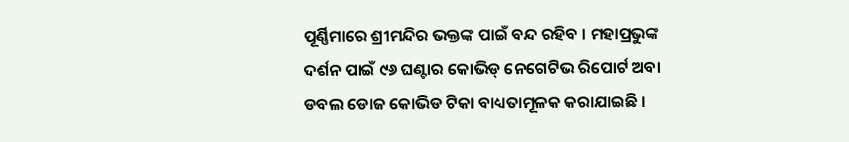ପୂର୍ଣ୍ଣିମାରେ ଶ୍ରୀମନ୍ଦିର ଭକ୍ତଙ୍କ ପାଇଁ ବନ୍ଦ ରହିବ । ମହାପ୍ରଭୁଙ୍କ ଦର୍ଶନ ପାଇଁ ୯୬ ଘଣ୍ଟାର କୋଭିଡ୍ ନେଗେଟିଭ ରିପୋର୍ଟ ଅବା ଡବଲ ଡୋଜ କୋଭିଡ ଟିକା ବାଧ୍ୟତାମୂଳକ କରାଯାଇଛି ।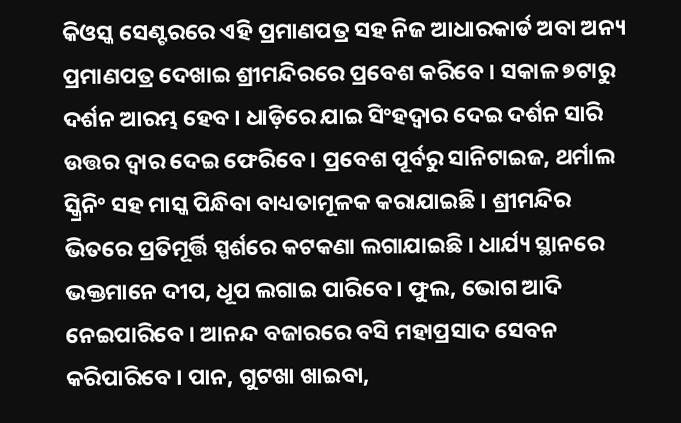କିଓସ୍କ ସେଣ୍ଟରରେ ଏହି ପ୍ରମାଣପତ୍ର ସହ ନିଜ ଆଧାରକାର୍ଡ ଅବା ଅନ୍ୟ ପ୍ରମାଣପତ୍ର ଦେଖାଇ ଶ୍ରୀମନ୍ଦିରରେ ପ୍ରବେଶ କରିବେ । ସକାଳ ୭ଟାରୁ ଦର୍ଶନ ଆରମ୍ଭ ହେବ । ଧାଡ଼ିରେ ଯାଇ ସିଂହଦ୍ୱାର ଦେଇ ଦର୍ଶନ ସାରି ଉତ୍ତର ଦ୍ୱାର ଦେଇ ଫେରିବେ । ପ୍ରବେଶ ପୂର୍ବରୁ ସାନିଟାଇଜ, ଥର୍ମାଲ ସ୍କ୍ରିନିଂ ସହ ମାସ୍କ ପିନ୍ଧିବା ବାଧ୍ୟତାମୂଳକ କରାଯାଇଛି । ଶ୍ରୀମନ୍ଦିର ଭିତରେ ପ୍ରତିମୂର୍ତ୍ତି ସ୍ପର୍ଶରେ କଟକଣା ଲଗାଯାଇଛି । ଧାର୍ଯ୍ୟ ସ୍ଥାନରେ ଭକ୍ତମାନେ ଦୀପ, ଧୂପ ଲଗାଇ ପାରିବେ । ଫୁଲ, ଭୋଗ ଆଦି ନେଇପାରିବେ । ଆନନ୍ଦ ବଜାରରେ ବସି ମହାପ୍ରସାଦ ସେବନ କରିପାରିବେ । ପାନ, ଗୁଟଖା ଖାଇବା,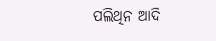ପଲିଥିନ ଆଦି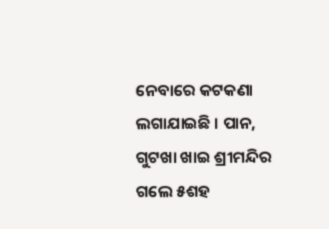ନେବାରେ କଟକଣା ଲଗାଯାଇଛି । ପାନ, ଗୁଟଖା ଖାଇ ଶ୍ରୀମନ୍ଦିର ଗଲେ ୫ଶହ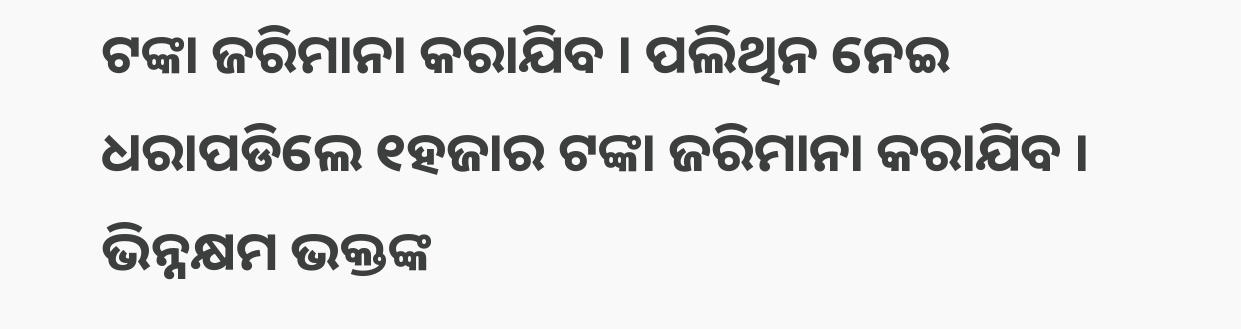ଟଙ୍କା ଜରିମାନା କରାଯିବ । ପଲିଥିନ ନେଇ ଧରାପଡିଲେ ୧ହଜାର ଟଙ୍କା ଜରିମାନା କରାଯିବ । ଭିନ୍ନକ୍ଷମ ଭକ୍ତଙ୍କ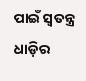ପାଇଁ ସ୍ୱତନ୍ତ୍ର ଧାଡ଼ିର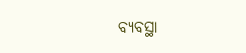ବ୍ୟବସ୍ଥା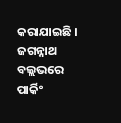କରାଯାଇଛି । ଜଗନ୍ନାଥ ବଲ୍ଲଭରେ ପାର୍କିଂ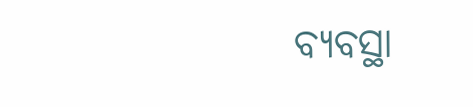ବ୍ୟବସ୍ଥା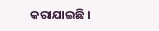କରାଯାଇଛି ।